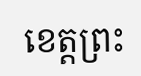ខេត្តព្រះ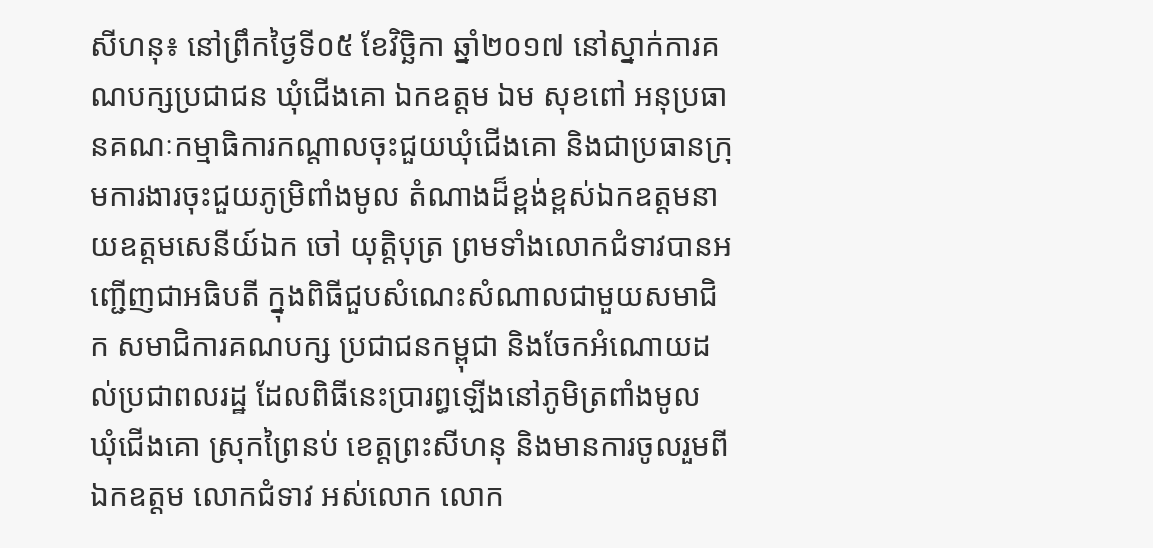សីហនុ៖ នៅព្រឹកថ្ងៃទី០៥ ខែវិច្ឆិកា ឆ្នាំ២០១៧ នៅស្នាក់ការគណបក្សប្រជាជន ឃុំជើងគោ ឯកឧត្តម ឯម សុខពៅ អនុប្រធានគណៈកម្មាធិការកណ្តាលចុះជួយឃុំជើងគោ និងជាប្រធានក្រុមការងារចុះជួយភូមិ្រពាំងមូល តំណាងដ៏ខ្ពង់ខ្ពស់ឯកឧត្តមនាយឧត្តមសេនីយ៍ឯក ចៅ យុត្តិបុត្រ ព្រមទាំងលោកជំទាវបានអញ្ជើញជាអធិបតី ក្នុងពិធីជួបសំណេះសំណាលជាមួយសមាជិក សមាជិការគណបក្ស ប្រជាជនកម្ពុជា និងចែកអំណោយដល់ប្រជាពលរដ្ឋ ដែលពិធីនេះប្រារព្ធឡើងនៅភូមិត្រពាំងមូល ឃុំជើងគោ ស្រុកព្រៃនប់ ខេត្តព្រះសីហនុ និងមានការចូលរួមពីឯកឧត្តម លោកជំទាវ អស់លោក លោក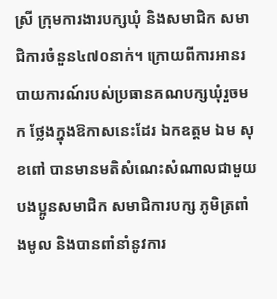ស្រី ក្រុមការងារបក្សឃុំ និងសមាជិក សមាជិការចំនួន៤៧០នាក់។ ក្រោយពីការអានរបាយការណ៍របស់ប្រធានគណបក្សឃុំរួចមក ថ្លែងក្នុងឱកាសនេះដែរ ឯកឧត្តម ឯម សុខពៅ បានមានមតិសំណេះសំណាលជាមួយបងប្អូនសមាជិក សមាជិការបក្ស ភូមិត្រពាំងមូល និងបានពាំនាំនូវការ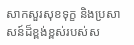សាកសួរសុខទុក្ខ និងប្រសាសន៍ដ៏ខ្ពង់ខ្ពស់របស់ស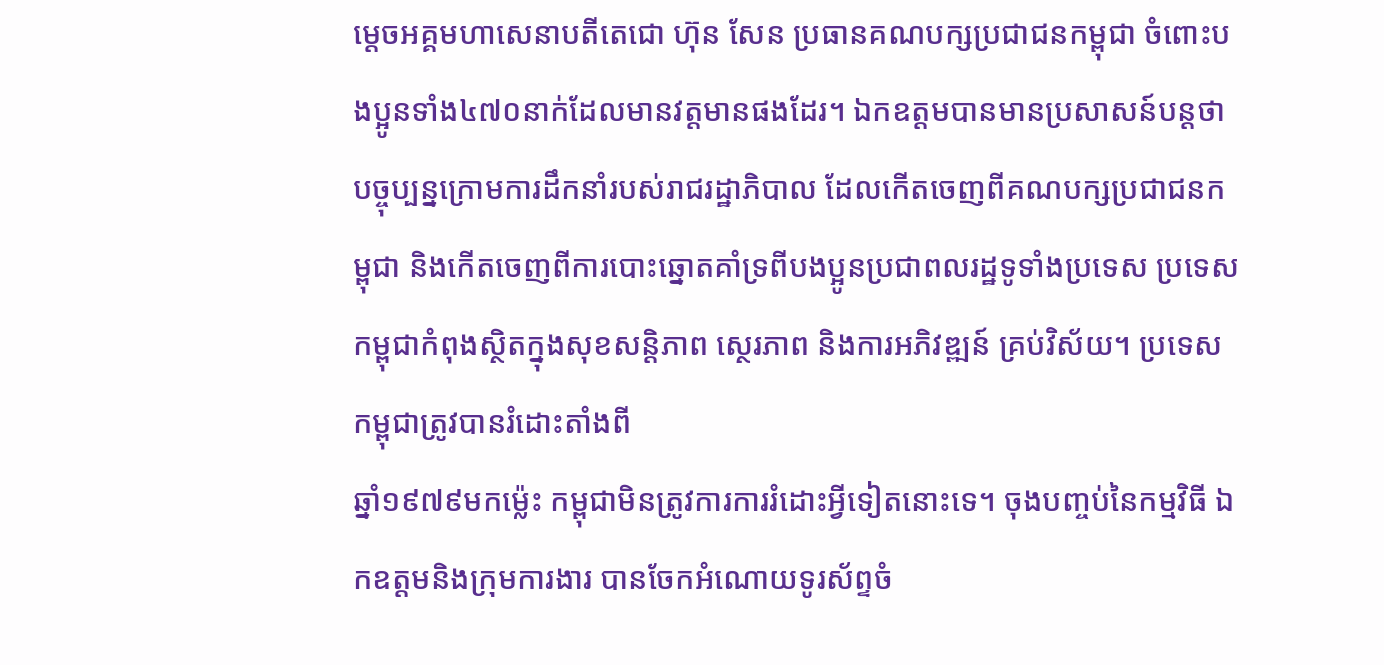ម្តេចអគ្គមហាសេនាបតីតេជោ ហ៊ុន សែន ប្រធានគណបក្សប្រជាជនកម្ពុជា ចំពោះបងប្អូនទាំង៤៧០នាក់ដែលមានវត្តមានផងដែរ។ ឯកឧត្តមបានមានប្រសាសន៍បន្តថា បច្ចុប្បន្នក្រោមការដឹកនាំរបស់រាជរដ្ឋាភិបាល ដែលកើតចេញពីគណបក្សប្រជាជនកម្ពុជា និងកើតចេញពីការបោះឆ្នោតគាំទ្រពីបងប្អូនប្រជាពលរដ្ឋទូទាំងប្រទេស ប្រទេសកម្ពុជាកំពុងស្ថិតក្នុងសុខសន្តិភាព ស្ថេរភាព និងការអភិវឌ្ឍន៍ គ្រប់វិស័យ។ ប្រទេសកម្ពុជាត្រូវបានរំដោះតាំងពី
ឆ្នាំ១៩៧៩មកម៉្លេះ កម្ពុជាមិនត្រូវការការរំដោះអ្វីទៀតនោះទេ។ ចុងបញ្ចប់នៃកម្មវិធី ឯកឧត្តមនិងក្រុមការងារ បានចែកអំណោយទូរស័ព្ទចំ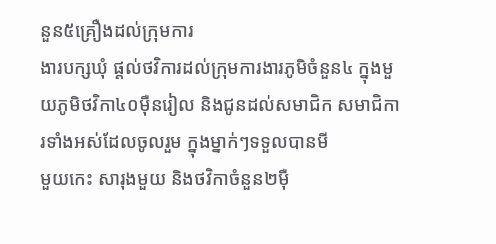នួន៥គ្រឿងដល់ក្រុមការ
ងារបក្សឃុំ ផ្តល់ថវិការដល់ក្រុមការងារភូមិចំនួន៤ ក្នុងមួយភូមិថវិកា៤០ម៉ឺនរៀល និងជូនដល់សមាជិក សមាជិការទាំងអស់ដែលចូលរួម ក្នុងម្នាក់ៗទទួលបានមី
មួយកេះ សារុងមួយ និងថវិកាចំនួន២ម៉ឺ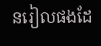នរៀលផងដែ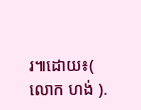រ៕ដោយ៖( លោក ហង់ ).